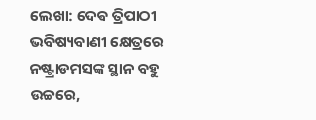ଲେଖା: ଦେଵ ତ୍ରିପାଠୀ
ଭବିଷ୍ୟବାଣୀ କ୍ଷେତ୍ରରେ ନଷ୍ଟ୍ରାଡମସଙ୍କ ସ୍ଥାନ ବହୁ ଉଚ୍ଚରେ,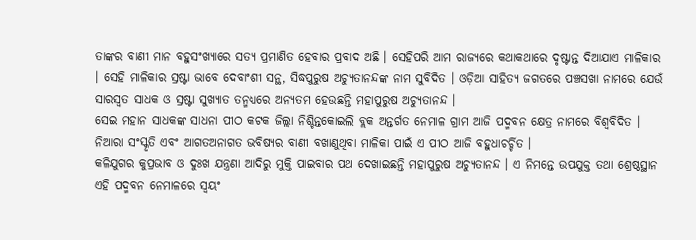ତାଙ୍କର ବାଣୀ ମାନ ବହୁସଂଖ୍ୟାରେ ସତ୍ୟ ପ୍ରମାଣିତ ହେବାର ପ୍ରବାଦ ଅଛି । ସେହିପରି ଆମ ରାଜ୍ୟରେ କଥାକଥାରେ ଦୃଷ୍ଟାନ୍ତ ଦିଆଯାଏ ମାଳିକାର । ସେହି ମାଳିକାର ସ୍ରଷ୍ଟା ଭାବେ ଦେବାଂଶୀ ସନ୍ଥ, ସିଦ୍ଧପୁରୁଷ ଅଚ୍ୟୁତାନନ୍ଦଙ୍କ ନାମ ସୁବିଦିତ । ଓଡ଼ିଆ ସାହିତ୍ୟ ଜଗତରେ ପଞ୍ଚସଖା ନାମରେ ଯେଉଁ ସାରସ୍ଵତ ସାଧକ ଓ ସ୍ରଷ୍ଟା ସୁଖ୍ୟାତ ତନ୍ମଧ୍ୟରେ ଅନ୍ୟତମ ହେଉଛନ୍ତି ମହାପୁରୁଷ ଅଚ୍ୟୁତାନନ୍ଦ ।
ସେଇ ମହାନ ସାଧକଙ୍କ ସାଧନା ପୀଠ କଟକ ଜିଲ୍ଲା ନିଶ୍ଚିନ୍ତକୋଇଲି ବ୍ଲକ ଅନ୍ତର୍ଗତ ନେମାଳ ଗ୍ରାମ ଆଜି ପଦ୍ମବନ କ୍ଷେତ୍ର ନାମରେ ବିଶ୍ୱବିଦିତ । ନିଆରା ସଂସ୍କୃତି ଏବଂ ଆଗତଅନାଗତ ଭବିଷ୍ୟର ବାଣୀ ବଖାଣୁଥିବା ମାଳିକା ପାଇଁ ଏ ପୀଠ ଆଜି ବହୁଧାଚର୍ଚ୍ଚିତ ।
କଳିଯୁଗର କୁପ୍ରଭାବ ଓ ଦୁଃଖ ଯନ୍ତ୍ରଣା ଆଦିରୁ ମୁକ୍ତି ପାଇବାର ପଥ ଦେଖାଇଛନ୍ତି ମହାପୁରୁଷ ଅଚ୍ୟୁତାନନ୍ଦ । ଏ ନିମନ୍ତେ ଉପଯୁକ୍ତ ତଥା ଶ୍ରେଷ୍ଠସ୍ଥାନ ଏହି ପଦ୍ମବନ ନେମାଳରେ ସ୍ବୟଂ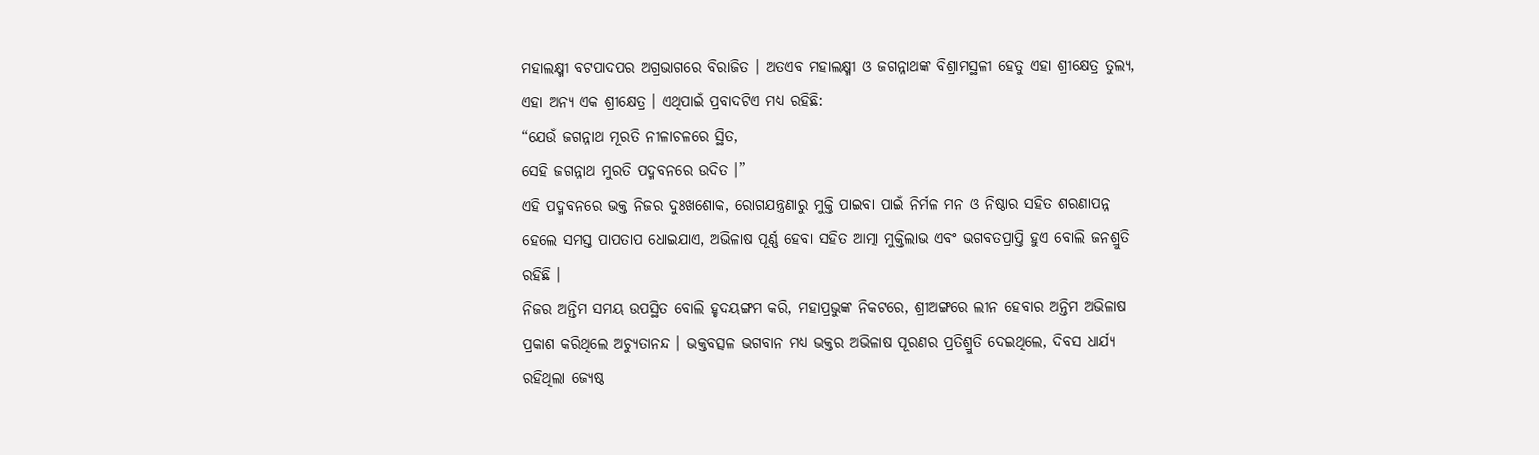ମହାଲକ୍ଷ୍ମୀ ବଟପାଦପର ଅଗ୍ରଭାଗରେ ବିରାଜିତ । ଅତଏବ ମହାଲକ୍ଷ୍ମୀ ଓ ଜଗନ୍ନାଥଙ୍କ ବିଶ୍ରାମସ୍ଥଳୀ ହେତୁ ଏହା ଶ୍ରୀକ୍ଷେତ୍ର ତୁଲ୍ୟ, ଏହା ଅନ୍ୟ ଏକ ଶ୍ରୀକ୍ଷେତ୍ର । ଏଥିପାଇଁ ପ୍ରବାଦଟିଏ ମଧ୍ୟ ରହିଛି:
“ଯେଉଁ ଜଗନ୍ନାଥ ମୂରତି ନୀଳାଚଳରେ ସ୍ଥିତ,
ସେହି ଜଗନ୍ନାଥ ମୁରତି ପଦ୍ମବନରେ ଉଦିତ ।”
ଏହି ପଦ୍ମବନରେ ଭକ୍ତ ନିଜର ଦୁଃଖଶୋକ, ରୋଗଯନ୍ତ୍ରଣାରୁ ମୁକ୍ତି ପାଇବା ପାଇଁ ନିର୍ମଳ ମନ ଓ ନିଷ୍ଠାର ସହିତ ଶରଣାପନ୍ନ ହେଲେ ସମସ୍ତ ପାପତାପ ଧୋଇଯାଏ, ଅଭିଳାଷ ପୂର୍ଣ୍ଣ ହେବା ସହିତ ଆତ୍ମା ମୁକ୍ତିଲାଭ ଏବଂ ଭଗବତପ୍ରାପ୍ତି ହୁଏ ବୋଲି ଜନଶ୍ରୁତି ରହିଛି ।
ନିଜର ଅନ୍ତିମ ସମୟ ଉପସ୍ଥିତ ବୋଲି ହୃଦୟଙ୍ଗମ କରି, ମହାପ୍ରଭୁଙ୍କ ନିକଟରେ, ଶ୍ରୀଅଙ୍ଗରେ ଲୀନ ହେବାର ଅନ୍ତିମ ଅଭିଳାଷ ପ୍ରକାଶ କରିଥିଲେ ଅଚ୍ୟୁତାନନ୍ଦ । ଭକ୍ତବତ୍ସଳ ଭଗବାନ ମଧ୍ୟ ଭକ୍ତର ଅଭିଳାଷ ପୂରଣର ପ୍ରତିଶ୍ରୁତି ଦେଇଥିଲେ, ଦିବସ ଧାର୍ଯ୍ୟ ରହିଥିଲା ଜ୍ୟେଷ୍ଠ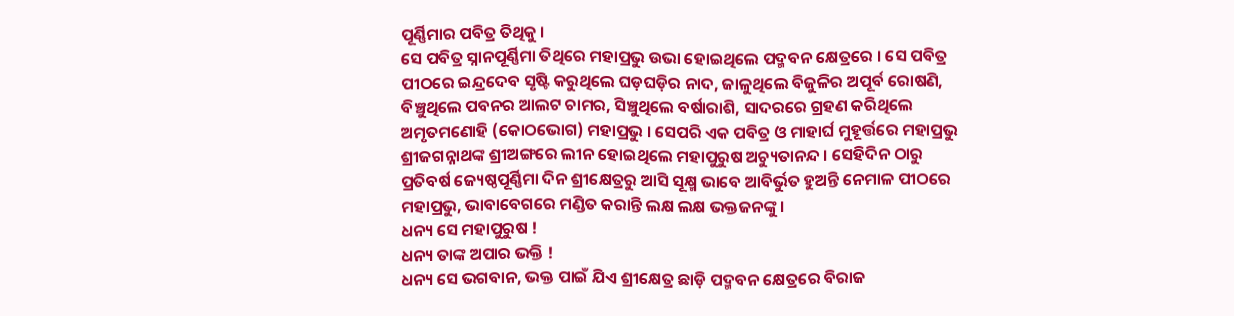ପୂର୍ଣ୍ଣିମାର ପବିତ୍ର ତିଥିକୁ ।
ସେ ପବିତ୍ର ସ୍ନାନପୂର୍ଣ୍ଣିମା ତିଥିରେ ମହାପ୍ରଭୁ ଉଭା ହୋଇଥିଲେ ପଦ୍ମବନ କ୍ଷେତ୍ରରେ । ସେ ପବିତ୍ର ପୀଠରେ ଇନ୍ଦ୍ରଦେବ ସୃଷ୍ଟି କରୁଥିଲେ ଘଡ଼ଘଡ଼ିର ନାଦ, ଜାଳୁଥିଲେ ବିଜୁଳିର ଅପୂର୍ବ ରୋଷଣି, ବିଞ୍ଚୁଥିଲେ ପବନର ଆଲଟ ଚାମର, ସିଞ୍ଚୁଥିଲେ ବର୍ଷାରାଶି, ସାଦରରେ ଗ୍ରହଣ କରିଥିଲେ ଅମୃତମଣୋହି (କୋଠଭୋଗ) ମହାପ୍ରଭୁ । ସେପରି ଏକ ପବିତ୍ର ଓ ମାହାର୍ଘ ମୁହୂର୍ତ୍ତରେ ମହାପ୍ରଭୁ ଶ୍ରୀଜଗନ୍ନାଥଙ୍କ ଶ୍ରୀଅଙ୍ଗରେ ଲୀନ ହୋଇଥିଲେ ମହାପୁରୁଷ ଅଚ୍ୟୁତାନନ୍ଦ । ସେହିଦିନ ଠାରୁ ପ୍ରତିବର୍ଷ ଜ୍ୟେଷ୍ଠପୂର୍ଣ୍ଣିମା ଦିନ ଶ୍ରୀକ୍ଷେତ୍ରରୁ ଆସି ସୂକ୍ଷ୍ମ ଭାବେ ଆବିର୍ଭୁତ ହୁଅନ୍ତି ନେମାଳ ପୀଠରେ ମହାପ୍ରଭୁ, ଭାବାବେଗରେ ମଣ୍ଡିତ କରାନ୍ତି ଲକ୍ଷ ଲକ୍ଷ ଭକ୍ତଜନଙ୍କୁ ।
ଧନ୍ୟ ସେ ମହାପୁରୁଷ !
ଧନ୍ୟ ତାଙ୍କ ଅପାର ଭକ୍ତି !
ଧନ୍ୟ ସେ ଭଗବାନ, ଭକ୍ତ ପାଇଁ ଯିଏ ଶ୍ରୀକ୍ଷେତ୍ର ଛାଡ଼ି ପଦ୍ମବନ କ୍ଷେତ୍ରରେ ବିରାଜ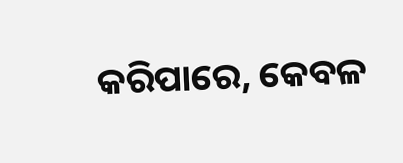କରିପାରେ, କେବଳ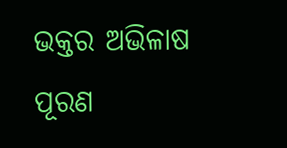ଭକ୍ତର ଅଭିଳାଷ ପୂରଣ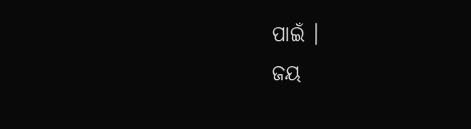ପାଇଁ ।
ଜୟ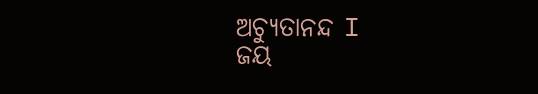ଅଚ୍ୟୁତାନନ୍ଦ I
ଜୟ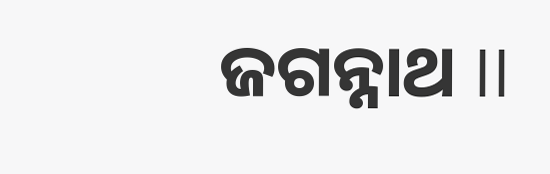ଜଗନ୍ନାଥ II